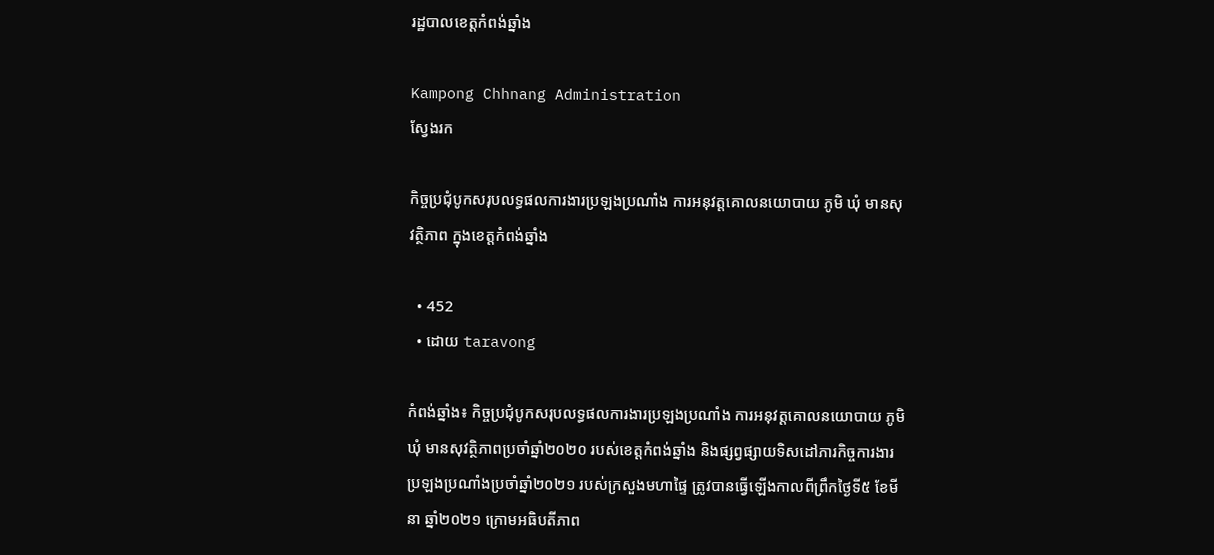រដ្ឋបាលខេត្តកំពង់ឆ្នាំង

Kampong Chhnang Administration
ស្វែងរក

កិច្ចប្រជុំបូកសរុបលទ្ធផលការងារប្រឡងប្រណាំង ការអនុវត្តគោលនយោបាយ ភូមិ ឃុំ មានសុវត្ថិភាព ក្នុងខេត្តកំពង់ឆ្នាំង

  • 452
  • ដោយ taravong

កំពង់ឆ្នាំង៖ កិច្ចប្រជុំបូកសរុបលទ្ធផលការងារប្រឡងប្រណាំង ការអនុវត្តគោលនយោបាយ ភូមិ ឃុំ មានសុវត្ថិភាពប្រចាំឆ្នាំ២០២០ របស់ខេត្តកំពង់ឆ្នាំង និងផ្សព្វផ្សាយទិសដៅភារកិច្ចការងារ ប្រឡងប្រណាំងប្រចាំឆ្នាំ២០២១ របស់ក្រសួងមហាផ្ទៃ ត្រូវបានធ្វើឡើងកាលពីព្រឹកថ្ងៃទី៥ ខែមីនា ឆ្នាំ២០២១ ក្រោមអធិបតីភាព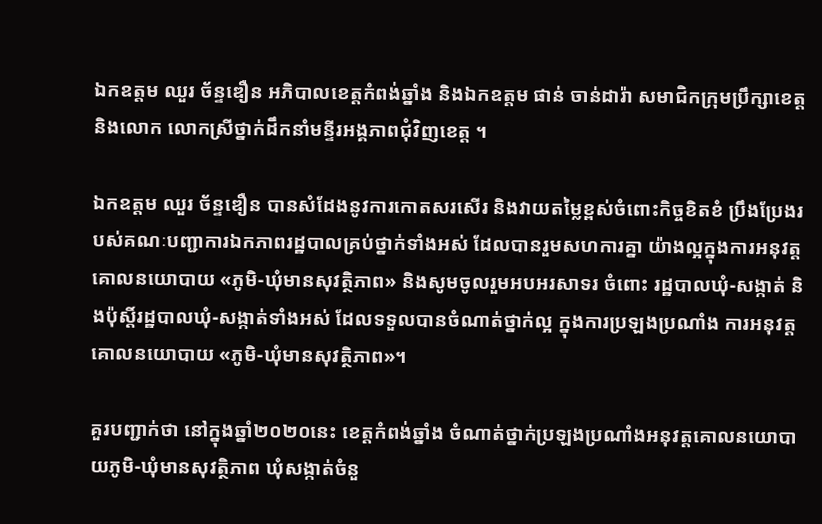ឯកឧត្តម ឈួរ ច័ន្ទឌឿន អភិបាលខេត្តកំពង់ឆ្នាំង និងឯកឧត្តម ផាន់ ចាន់ដារ៉ា សមាជិកក្រុមប្រឹក្សាខេត្ត និងលោក លោកស្រីថ្នាក់ដឹកនាំមន្ទីរអង្គភាពជុំវិញខេត្ត ។

ឯកឧត្តម ឈួរ ច័ន្ទឌឿន បានសំដែងនូវការកោតសរសើរ និងវាយតម្លៃខ្ពស់ចំពោះកិច្ចខិតខំ ប្រឹងប្រែងរបស់គណៈបញ្ជាការឯកភាពរដ្ឋបាលគ្រប់ថ្នាក់ទាំងអស់ ដែលបានរួមសហការគ្នា យ៉ាងល្អក្នុងការអនុវត្តគោលនយោបាយ «ភូមិ-ឃុំមានសុវត្ថិភាព» និងសូមចូលរួមអបអរសាទរ ចំពោះ រដ្ឋបាលឃុំ-សង្កាត់ និងប៉ុស្តិ៍រដ្ឋបាលឃុំ-សង្កាត់ទាំងអស់ ដែលទទួលបានចំណាត់ថ្នាក់ល្អ ក្នុងការប្រឡងប្រណាំង ការអនុវត្តគោលនយោបាយ «ភូមិ-ឃុំមានសុវត្ថិភាព»។

គួរបញ្ជាក់ថា នៅក្នុងឆ្នាំ២០២០នេះ ខេត្តកំពង់ឆ្នាំង ចំណាត់ថ្នាក់ប្រឡងប្រណាំងអនុវត្តគោលនយោបាយភូមិ-ឃុំមានសុវត្ថិភាព ឃុំសង្កាត់ចំនួ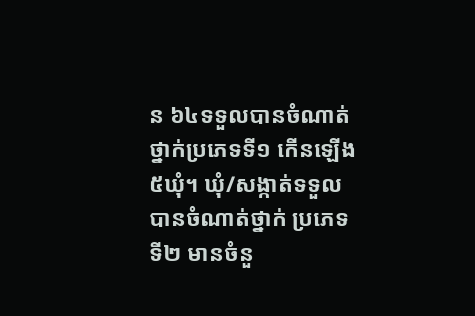ន ៦៤ទទួលបានចំណាត់ថ្នាក់ប្រភេទទី១ កើនឡើង៥ឃុំ។ ឃុំ/សង្កាត់ទទួលបានចំណាត់ថ្នាក់ ប្រភេទទី២ មានចំនួ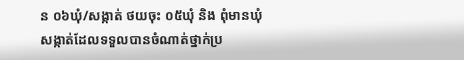ន ០៦ឃុំ/សង្កាត់ ថយចុះ ០៥ឃុំ និង ពុំមានឃុំសង្កាត់ដែលទទួលបានចំណាត់ថ្នាក់ប្រ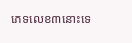ភេទលេខ៣នោះទេ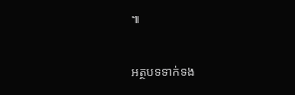៕

អត្ថបទទាក់ទង